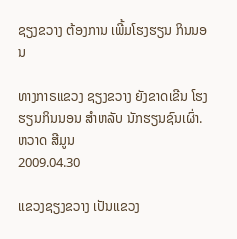ຊຽງຂວາງ ຕ້ອງການ ເພີ້ມໂຮງຮຽນ ກິນນອນ

ທາງກາຣແຂວງ ຊຽງຂວາງ ຍັງຂາດເຂີນ ໂຮງຮຽນກິນນອນ ສໍາຫລັບ ນັກຮຽນຊົນເຜົ່າ.
ຫວາດ ສີມູນ
2009.04.30

ແຂວງຊຽງຂວາງ ເປັນແຂວງ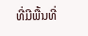ທີ່ມີພື້ນທີ່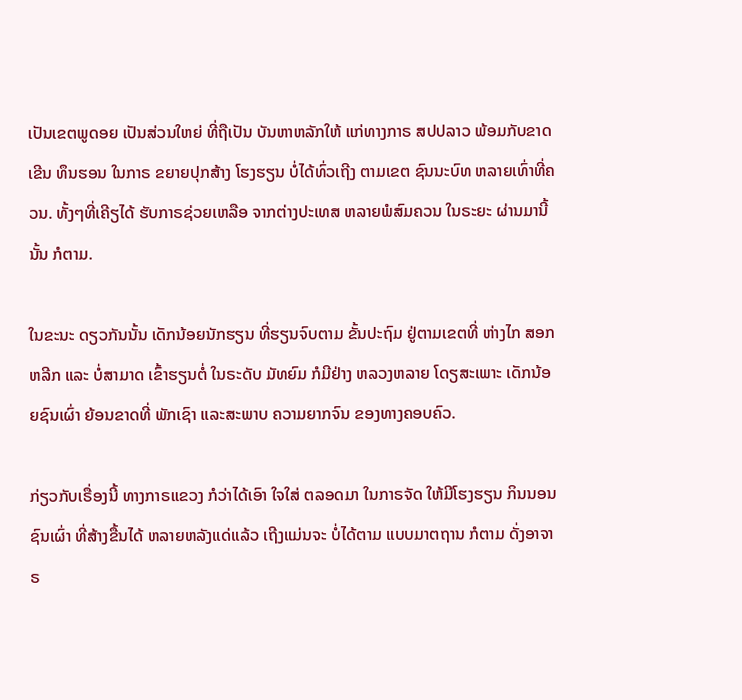ເປັນເຂຕພູດອຍ ເປັນສ່ວນໃຫຍ່ ທີ່ຖືເປັນ ບັນຫາຫລັກໃຫ້ ແກ່ທາງກາຣ ສປປລາວ ພ້ອມກັບຂາດເຂີນ ທຶນຮອນ ໃນກາຣ ຂຍາຍປຸກສ້າງ ໂຮງຮຽນ ບໍ່ໄດ້ທົ່ວເຖີງ ຕາມເຂຕ ຊົນນະບົທ ຫລາຍເທົ່າທີ່ຄວນ. ທັ້ງໆທີ່ເຄີຽໄດ້ ຮັບກາຣຊ່ວຍເຫລືອ ຈາກຕ່າງປະເທສ ຫລາຍພໍສົມຄວນ ໃນຣະຍະ ຜ່ານມານີ້ນັ້ນ ກໍຕາມ.

ໃນຂະນະ ດຽວກັນນັ້ນ ເດັກນ້ອຍນັກຮຽນ ທີ່ຮຽນຈົບຕາມ ຂັ້ນປະຖົມ ຢູ່ຕາມເຂຕທີ່ ຫ່າງໄກ ສອກຫລີກ ແລະ ບໍ່ສາມາດ ເຂົ້າຮຽນຕໍ່ ໃນຣະດັບ ມັທຍົມ ກໍມີຢ່າງ ຫລວງຫລາຍ ໂດຽສະເພາະ ເດັກນ້ອຍຊົນເຜົ່າ ຍ້ອນຂາດທີ່ ພັກເຊົາ ແລະສະພາບ ຄວາມຍາກຈົນ ຂອງທາງຄອບຄົວ.

ກ່ຽວກັບເຣື່ອງນີ້ ທາງກາຣແຂວງ ກໍວ່າໄດ້ເອົາ ໃຈໃສ່ ຕລອດມາ ໃນກາຣຈັດ ໃຫ້ມີໂຮງຮຽນ ກິນນອນ ຊົນເຜົ່າ ທີ່ສ້າງຂື້ນໄດ້ ຫລາຍຫລັງແດ່ແລ້ວ ເຖີງແມ່ນຈະ ບໍ່ໄດ້ຕາມ ແບບມາຕຖານ ກໍຕາມ ດັ່ງອາຈາຣ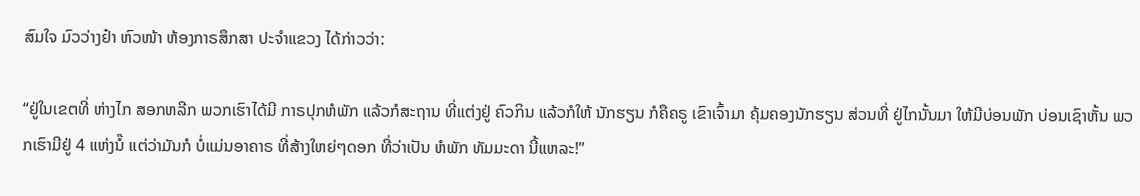ສົມໃຈ ມົວວ່າງຢ໋າ ຫົວໜ້າ ຫ້ອງກາຣສຶກສາ ປະຈຳແຂວງ ໄດ້ກ່າວວ່າ:

“ຢູ່ໃນເຂຕທີ່ ຫ່າງໄກ ສອກຫລີກ ພວກເຮົາໄດ້ມີ ກາຣປຸກຫໍພັກ ແລ້ວກໍສະຖານ ທີ່ແຕ່ງຢູ່ ຄົວກິນ ແລ້ວກໍໃຫ້ ນັກຮຽນ ກໍຄືຄຣູ ເຂົາເຈົ້າມາ ຄຸ້ມຄອງນັກຮຽນ ສ່ວນທີ່ ຢູ່ໄກນັ້ນມາ ໃຫ້ມີບ່ອນພັກ ບ່ອນເຊົາຫັ້ນ ພວກເຮົາມີຢູ່ 4 ແຫ່ງນໍ໊ ແຕ່ວ່າມັນກໍ ບໍ່ແມ່ນອາຄາຣ ທີ່ສ້າງໃຫຍ່ໆດອກ ທີ່ວ່າເປັນ ຫໍພັກ ທັມມະດາ ນີ້ແຫລະ!”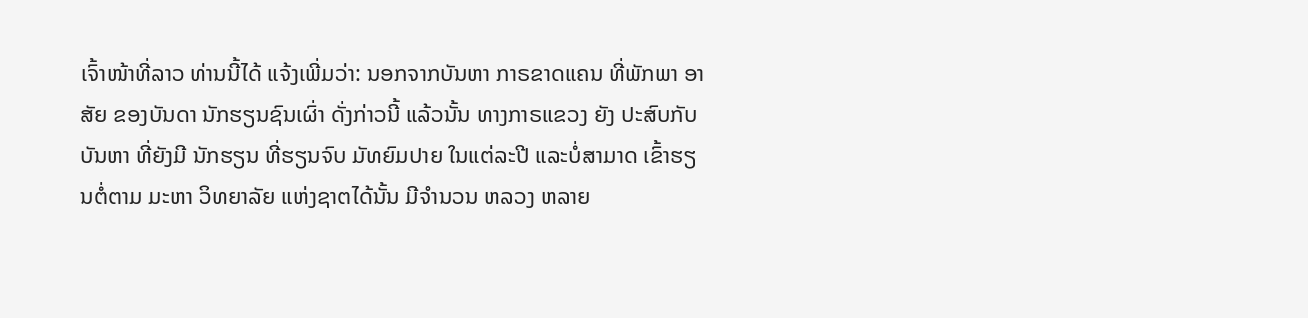ເຈົ້າໜ້າທີ່ລາວ ທ່ານນີ້ໄດ້ ແຈ້ງເພີ່ມວ່າ: ນອກຈາກບັນຫາ ກາຣຂາດແຄນ ທີ່ພັກພາ ອາສັຍ ຂອງບັນດາ ນັກຮຽນຊົນເຜົ່າ ດັ່ງກ່າວນີ້ ແລ້ວນັ້ນ ທາງກາຣແຂວງ ຍັງ ປະສົບກັບ ບັນຫາ ທີ່ຍັງມີ ນັກຮຽນ ທີ່ຮຽນຈົບ ມັທຍົມປາຍ ໃນແຕ່ລະປີ ແລະບໍ່ສາມາດ ເຂົ້າຮຽນຕໍ່ຕາມ ມະຫາ ວິທຍາລັຍ ແຫ່ງຊາຕໄດ້ນັ້ນ ມີຈຳນວນ ຫລວງ ຫລາຍ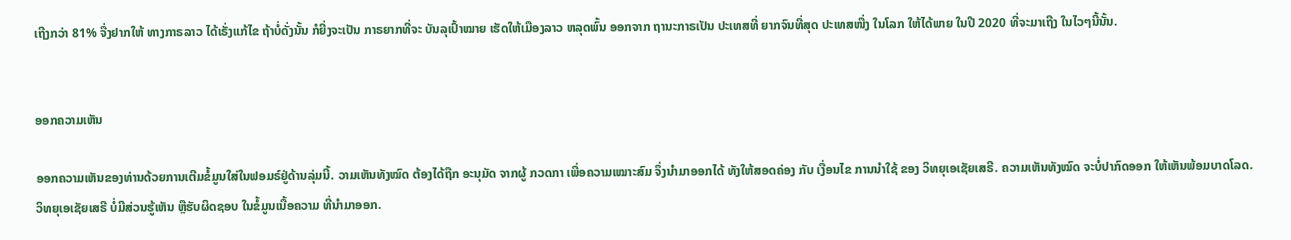ເຖີງກວ່າ 81% ຈື່ງຢາກໃຫ້ ທາງກາຣລາວ ໄດ້ເຣັ່ງແກ້ໄຂ ຖ້າບໍ່ດັ່ງນັ້ນ ກໍຍີ່ງຈະເປັນ ກາຣຍາກທີ່ຈະ ບັນລຸເປົ້າໝາຍ ເຮັດໃຫ້ເມືອງລາວ ຫລຸດພົ້ນ ອອກຈາກ ຖານະກາຣເປັນ ປະເທສທີ່ ຍາກຈົນທີ່ສຸດ ປະເທສໜື່ງ ໃນໂລກ ໃຫ້ໄດ້ພາຍ ໃນປີ 2020 ທີ່ຈະມາເຖີງ ໃນໄວໆນີ້ນັ້ນ.


ອອກຄວາມເຫັນ

ອອກຄວາມເຫັນຂອງທ່ານດ້ວຍການເຕີມຂໍ້ມູນໃສ່ໃນຟອມຣ໌ຢູ່ດ້ານລຸ່ມນີ້. ວາມເຫັນທັງໝົດ ຕ້ອງໄດ້ຖືກ ອະນຸມັດ ຈາກຜູ້ ກວດກາ ເພື່ອຄວາມເໝາະສົມ ຈຶ່ງນໍາມາອອກໄດ້ ທັງໃຫ້ສອດຄ່ອງ ກັບ ເງື່ອນໄຂ ການນຳໃຊ້ ຂອງ ວິທຍຸເອເຊັຍເສຣີ. ຄວາມເຫັນທັງໝົດ ຈະບໍ່ປາກົດອອກ ໃຫ້ເຫັນພ້ອມບາດໂລດ. ວິທຍຸເອເຊັຍເສຣີ ບໍ່ມີສ່ວນຮູ້ເຫັນ ຫຼືຮັບຜິດຊອບ ໃນຂໍ້ມູນເນື້ອຄວາມ ທີ່ນໍາມາອອກ.